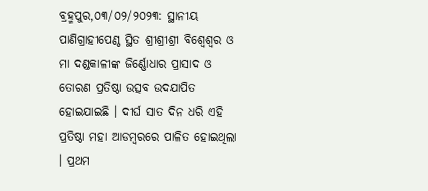ବ୍ରହ୍ମପୁର,୦୩/୦୨/୨୦୨୩: ସ୍ଥାନୀୟ ପାଣିଗ୍ରାହୀପେଣ୍ଠ ସ୍ଥିତ ଶ୍ରୀଶ୍ରୀଶ୍ରୀ ବିଶ୍ୱେଶ୍ୱର ଓ ମା ଦଣ୍ଡକାଳୀଙ୍କ ଜିର୍ଣ୍ଣୋଧାର ପ୍ରାସାଦ ଓ ତୋରଣ ପ୍ରତିଷ୍ଠା ଉତ୍ସବ ଉଦଯାପିତ ହୋଇଯାଇଛି । ଦୀର୍ଘ ସାତ ଦିନ ଧରି ଏହି ପ୍ରତିଷ୍ଠା ମହା ଆଡମ୍ବରରେ ପାଳିତ ହୋଇଥିଲା । ପ୍ରଥମ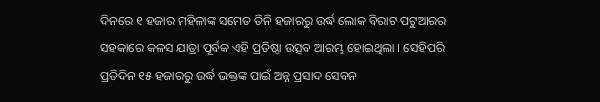ଦିନରେ ୧ ହଜାର ମହିଳାଙ୍କ ସମେତ ତିନି ହଜାରରୁ ଉର୍ଦ୍ଧ ଲୋକ ବିରାଟ ପଟୁଆରର ସହକାରେ କଳସ ଯାତ୍ରା ପୂର୍ବକ ଏହି ପ୍ରତିଷ୍ଠା ଉତ୍ସବ ଆରମ୍ଭ ହୋଇଥିଲା । ସେହିପରି ପ୍ରତିଦିନ ୧୫ ହଜାରରୁ ଉର୍ଦ୍ଧ ଭକ୍ତଙ୍କ ପାଇଁ ଅନ୍ନ ପ୍ରସାଦ ସେବନ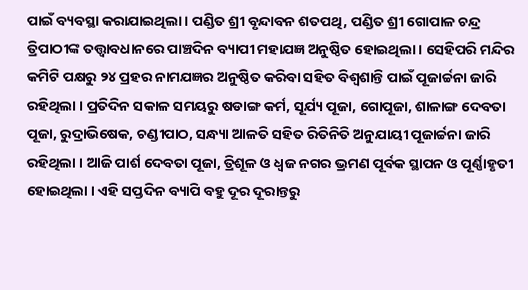ପାଇଁ ବ୍ୟବସ୍ଥା କରାଯାଇଥିଲା । ପଣ୍ଡିତ ଶ୍ରୀ ବୃନ୍ଦାବନ ଶତପଥି, ପଣ୍ଡିତ ଶ୍ରୀ ଗୋପାଳ ଚନ୍ଦ୍ର ତ୍ରିପାଠୀଙ୍କ ତତ୍ତ୍ୱାବଧାନରେ ପାଞ୍ଚଦିନ ବ୍ୟାପୀ ମହାଯଜ୍ଞ ଅନୁଷ୍ଠିତ ହୋଇଥିଲା । ସେହିପରି ମନ୍ଦିର କମିଟି ପକ୍ଷରୁ ୨୪ ପ୍ରହର ନାମଯଜ୍ଞର ଅନୁଷ୍ଠିତ କରିବା ସହିତ ବିଶ୍ୱଶାନ୍ତି ପାଇଁ ପୂଜାର୍ଚ୍ଚନା ଜାରି ରହିଥିଲା । ପ୍ରତିଦିନ ସକାଳ ସମୟରୁ ଷଡାଙ୍ଗ କର୍ମ, ସୂର୍ଯ୍ୟ ପୂଜା, ଗୋପୂଜା, ଶାଳାଙ୍ଗ ଦେବତା ପୂଜା, ରୁଦ୍ରାଭିଷେକ, ଚଣ୍ଡୀପାଠ, ସନ୍ଧ୍ୟା ଆଳତି ସହିତ ରିତିନିତି ଅନୁଯାୟୀ ପୂଜାର୍ଚ୍ଚନା ଜାରି ରହିଥିଲା । ଆଜି ପାର୍ଶ ଦେବତା ପୂଜା, ତ୍ରିଶୂଳ ଓ ଧ୍ୱଜ ନଗର ଭ୍ରମଣ ପୂର୍ବକ ସ୍ଥାପନ ଓ ପୂର୍ଣ୍ଣାହୃତୀ ହୋଇଥିଲା । ଏହି ସପ୍ତଦିନ ବ୍ୟାପି ବହୁ ଦୂର ଦୂରାନ୍ତରୁ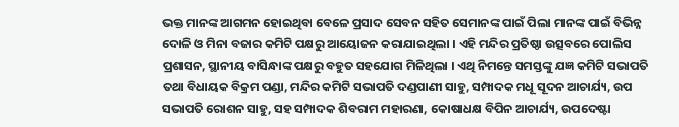ଭକ୍ତ ମାନଙ୍କ ଆଗମନ ହୋଇଥିବା ବେଳେ ପ୍ରସାଦ ସେବନ ସହିତ ସେମାନଙ୍କ ପାଇଁ ପିଲା ମାନଙ୍କ ପାଇଁ ବିଭିନ୍ନ ଦୋଳି ଓ ମିନା ବଜାର କମିଟି ପକ୍ଷରୁ ଆୟୋଜନ କରାଯାଇଥିଲା । ଏହି ମନ୍ଦିର ପ୍ରତିଷ୍ଠା ଉତ୍ସବରେ ପୋଲିସ ପ୍ରଶାସନ, ସ୍ଥାନୀୟ ବାସିନ୍ଧାଙ୍କ ପକ୍ଷରୁ ବହୁତ ସହଯୋଗ ମିଳିଥିଲା । ଏଥି ନିମନ୍ତେ ସମସ୍ତଙ୍କୁ ଯଜ୍ଞ କମିଟି ସଭାପତି ତଥା ବିଧାୟକ ବିକ୍ରମ ପଣ୍ଡା, ମନ୍ଦିର କମିଟି ସଭାପତି ଦଣ୍ଡପାଣୀ ସାହୁ, ସମ୍ପାଦକ ମଧୂ ସୂଦନ ଆଚାର୍ଯ୍ୟ, ଉପ ସଭାପତି ରୋଶନ ସାହୁ, ସହ ସମ୍ପାଦକ ଶିବରାମ ମହାରଣା, କୋଷାଧକ୍ଷ ବିପିନ ଆଚାର୍ଯ୍ୟ, ଉପଦେଷ୍ଟା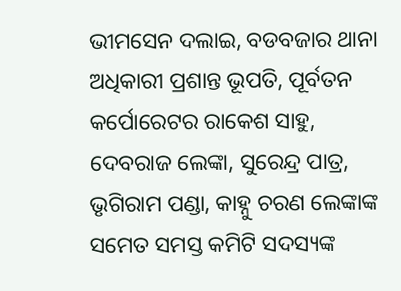ଭୀମସେନ ଦଲାଇ, ବଡବଜାର ଥାନା ଅଧିକାରୀ ପ୍ରଶାନ୍ତ ଭୂପତି, ପୂର୍ବତନ କର୍ପୋରେଟର ରାକେଶ ସାହୁ, ଦେବରାଜ ଲେଙ୍କା, ସୁରେନ୍ଦ୍ର ପାତ୍ର, ଭୃଗିରାମ ପଣ୍ଡା, କାହ୍ନୁ ଚରଣ ଲେଙ୍କାଙ୍କ ସମେତ ସମସ୍ତ କମିଟି ସଦସ୍ୟଙ୍କ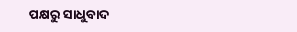ପକ୍ଷରୁ ସାଧୁବାଦ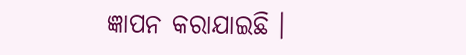ଜ୍ଞାପନ କରାଯାଇଛି ।